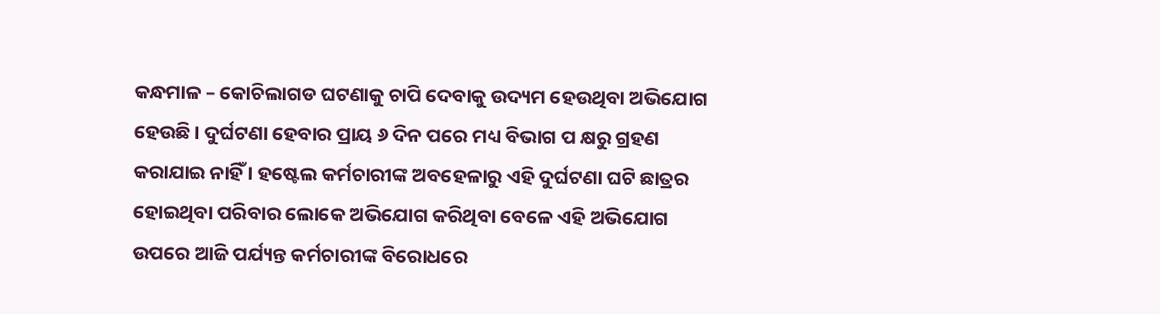କନ୍ଧମାଳ – କୋଚିଲାଗଡ ଘଟଣାକୁ ଚାପି ଦେବାକୁ ଉଦ୍ୟମ ହେଉଥିବା ଅଭିଯୋଗ ହେଉଛି । ଦୁର୍ଘଟଣା ହେବାର ପ୍ରାୟ ୬ ଦିନ ପରେ ମଧ୍ୟ ବିଭାଗ ପ କ୍ଷରୁ ଗ୍ରହଣ କରାଯାଇ ନାହିଁ । ହଷ୍ଟେଲ କର୍ମଚାରୀଙ୍କ ଅବହେଳାରୁ ଏହି ଦୁର୍ଘଟଣା ଘଟି ଛାତ୍ରର ହୋଇଥିବା ପରିବାର ଲୋକେ ଅଭିଯୋଗ କରିଥିବା ବେଳେ ଏହି ଅଭିଯୋଗ ଉପରେ ଆଜି ପର୍ଯ୍ୟନ୍ତ କର୍ମଚାରୀଙ୍କ ବିରୋଧରେ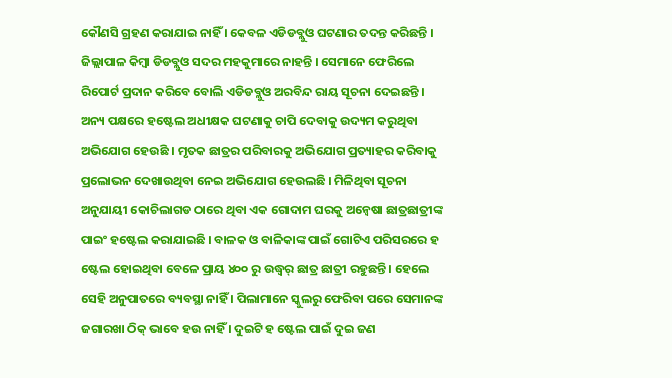କୌଣସି ଗ୍ରହଣ କରାଯାଇ ନାହିଁ । କେବଳ ଏଡିଡବ୍ଲୁଓ ଘଟଣାର ତଦନ୍ତ କରିଛନ୍ତି । ଜିଲ୍ଲାପାଳ କିମ୍ବା ଡିଡବ୍ଲୁଓ ସଦର ମହକୁମାରେ ନାହନ୍ତି । ସେମାନେ ଫେରିଲେ ରିପୋର୍ଟ ପ୍ରଦାନ କରିବେ ବୋଲି ଏଡିଡବ୍ଲୁଓ ଅରବିନ୍ଦ ରାୟ ସୂଚନା ଦେଇଛନ୍ତି । ଅନ୍ୟ ପକ୍ଷରେ ହଷ୍ଟେଲ ଅଧୀକ୍ଷକ ଘଟଣାକୁ ଚାପି ଦେବାକୁ ଉଦ୍ୟମ କରୁଥିବା ଅଭିଯୋଗ ହେଉଛି । ମୃତକ ଛାତ୍ରର ପରିବାରକୁ ଅଭିଯୋଗ ପ୍ରତ୍ୟାହର କରିବାକୁ ପ୍ରଲୋଭନ ଦେଖାଉଥିବା ନେଇ ଅଭିଯୋଗ ହେଉଲଛି । ମିଳିଥିବା ସୂଚନା ଅନୁଯାୟୀ କୋଚିଲାଗଡ ଠାରେ ଥିବା ଏକ ଗୋଦାମ ଘରକୁ ଅନ୍ୱେଷା ଛାତ୍ରଛାତ୍ରୀଙ୍କ ପାଇଂ ହଷ୍ଟେଲ କରାଯାଇଛି । ବାଳକ ଓ ବାଳିକାଙ୍କ ପାଇଁ ଗୋଟିଏ ପରିସରରେ ହ ଷ୍ଟେଲ ହୋଇଥିବା ବେଳେ ପ୍ରାୟ ୪୦୦ ରୁ ଉଦ୍ଧ୍ୱର୍ ଛାତ୍ର ଛାତ୍ରୀ ରହୁଛନ୍ତି । ହେଲେ ସେହି ଅନୁପାତରେ ବ୍ୟବସ୍ଥା ନାହିଁ । ପିଲାମାନେ ସ୍କୁଲରୁ ଫେରିବା ପରେ ସେମାନଙ୍କ ଜଗାରଖା ଠିକ୍ ଭାବେ ହଉ ନାହିଁ । ଦୁଇଟି ହ ଷ୍ଟେଲ ପାଇଁ ଦୁଇ ଜଣ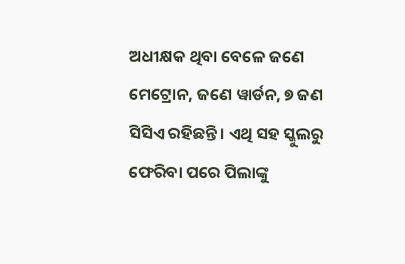ଅଧୀକ୍ଷକ ଥିବା ବେଳେ ଜଣେ ମେଟ୍ରୋନ, ଜଣେ ୱାର୍ଡନ, ୭ ଜଣ ସିସିଏ ରହିଛନ୍ତି । ଏଥି ସହ ସ୍କୁଲରୁ ଫେରିବା ପରେ ପିଲାଙ୍କୁ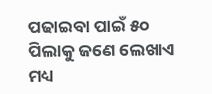ପଢାଇବା ପାଇଁ ୫୦ ପିଲାକୁ ଜଣେ ଲେଖାଏ ମଧ୍ୟ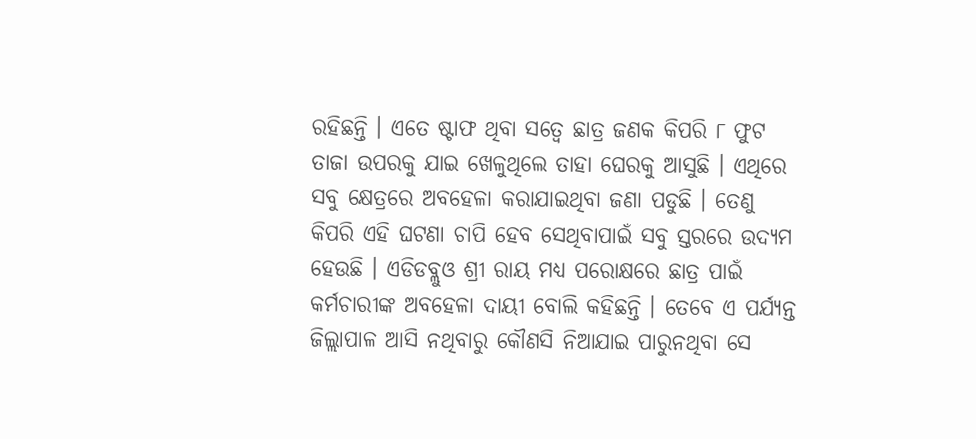ରହିଛନ୍ତି । ଏତେ ଷ୍ଟାଫ ଥିବା ସତ୍ୱେ ଛାତ୍ର ଜଣକ କିପରି ୮ ଫୁଟ ତାଜା ଉପରକୁ ଯାଇ ଖେଳୁଥିଲେ ତାହା ଘେରକୁ ଆସୁଛି । ଏଥିରେ ସବୁ କ୍ଷେତ୍ରରେ ଅବହେଳା କରାଯାଇଥିବା ଜଣା ପଡୁଛି । ତେଣୁ କିପରି ଏହି ଘଟଣା ଚାପି ହେବ ସେଥିବାପାଇଁ ସବୁ ସ୍ତରରେ ଉଦ୍ୟମ ହେଉଛି । ଏଡିଡବ୍ଲୁଓ ଶ୍ରୀ ରାୟ ମଧ୍ୟ ପରୋକ୍ଷରେ ଛାତ୍ର ପାଇଁ କର୍ମଚାରୀଙ୍କ ଅବହେଳା ଦାୟୀ ବୋଲି କହିଛନ୍ତି । ତେବେ ଏ ପର୍ଯ୍ୟନ୍ତ ଜିଲ୍ଲାପାଳ ଆସି ନଥିବାରୁ କୌଣସି ନିଆଯାଇ ପାରୁନଥିବା ସେ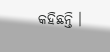କହିଛନ୍ତି ।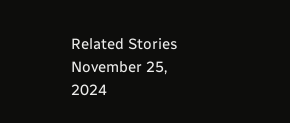Related Stories
November 25, 2024